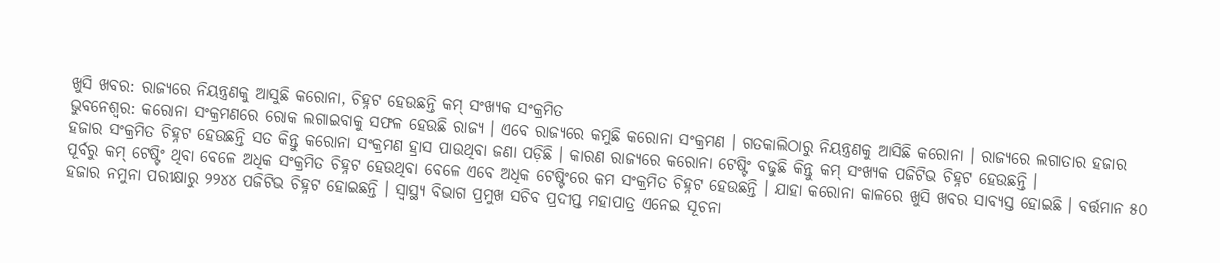ଖୁସି ଖବର: ରାଜ୍ୟରେ ନିୟନ୍ତ୍ରଣକୁ ଆସୁଛି କରୋନା, ଚିହ୍ନଟ ହେଉଛନ୍ତି କମ୍ ସଂଖ୍ୟକ ସଂକ୍ରମିତ
ଭୁବନେଶ୍ୱର: କରୋନା ସଂକ୍ରମଣରେ ରୋକ ଲଗାଇବାକୁ ସଫଳ ହେଉଛି ରାଜ୍ୟ । ଏବେ ରାଜ୍ୟରେ କମୁଛି କରୋନା ସଂକ୍ରମଣ । ଗତକାଲିଠାରୁ ନିୟନ୍ତ୍ରଣକୁ ଆସିଛି କରୋନା । ରାଜ୍ୟରେ ଲଗାତାର ହଜାର ହଜାର ସଂକ୍ରମିତ ଚିହ୍ନଟ ହେଉଛନ୍ତି ସତ କିନ୍ତୁ କରୋନା ସଂକ୍ରମଣ ହ୍ରାସ ପାଉଥିବା ଜଣା ପଡ଼ିଛି । କାରଣ ରାଜ୍ୟରେ କରୋନା ଟେଷ୍ଟିଂ ବଢୁଛି କିନ୍ତୁ କମ୍ ସଂଖ୍ୟକ ପଜିଟିଭ ଚିହ୍ନଟ ହେଉଛନ୍ତି ।
ପୂର୍ବରୁ କମ୍ ଟେଷ୍ଟିଂ ଥିବା ବେଳେ ଅଧିକ ସଂକ୍ରମିତ ଚିହ୍ନଟ ହେଉଥିବା ବେଳେ ଏବେ ଅଧିକ ଟେଷ୍ଟିଂରେ କମ ସଂକ୍ରମିତ ଚିହ୍ନଟ ହେଉଛନ୍ତି । ଯାହା କରୋନା କାଳରେ ଖୁସି ଖବର ସାବ୍ୟସ୍ତ ହୋଇଛି । ବର୍ତ୍ତମାନ ୫୦ ହଜାର ନମୁନା ପରୀକ୍ଷାରୁ ୨୨୪୪ ପଜିଟିଭ ଚିହ୍ନଟ ହୋଇଛନ୍ତି । ସ୍ୱାସ୍ଥ୍ୟ ବିଭାଗ ପ୍ରମୁଖ ସଚିବ ପ୍ରଦୀପ୍ତ ମହାପାତ୍ର ଏନେଇ ସୂଚନା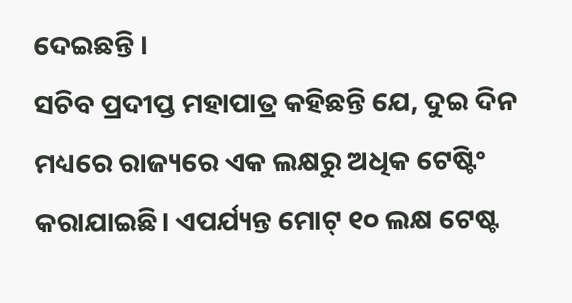ଦେଇଛନ୍ତି ।
ସଚିବ ପ୍ରଦୀପ୍ତ ମହାପାତ୍ର କହିଛନ୍ତି ଯେ, ଦୁଇ ଦିନ ମଧ୍ୟରେ ରାଜ୍ୟରେ ଏକ ଲକ୍ଷରୁ ଅଧିକ ଟେଷ୍ଟିଂ କରାଯାଇଛି। ଏପର୍ଯ୍ୟନ୍ତ ମୋଟ୍ ୧୦ ଲକ୍ଷ ଟେଷ୍ଟ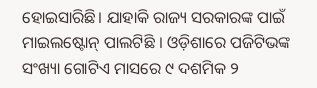ହୋଇସାରିଛି। ଯାହାକି ରାଜ୍ୟ ସରକାରଙ୍କ ପାଇଁ ମାଇଲଷ୍ଟୋନ୍ ପାଲଟିଛି । ଓଡ଼ିଶାରେ ପଜିଟିଭଙ୍କ ସଂଖ୍ୟା ଗୋଟିଏ ମାସରେ ୯ ଦଶମିକ ୨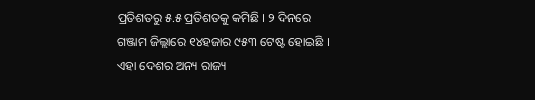ପ୍ରତିଶତରୁ ୫.୫ ପ୍ରତିଶତକୁ କମିଛି । ୨ ଦିନରେ ଗଞ୍ଜାମ ଜିଲ୍ଲାରେ ୧୪ହଜାର ୯୫୩ ଟେଷ୍ଟ ହୋଇଛି । ଏହା ଦେଶର ଅନ୍ୟ ରାଜ୍ୟ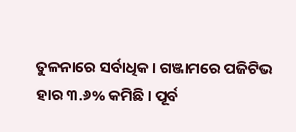ତୁଳନାରେ ସର୍ବାଧିକ । ଗଞ୍ଜାମରେ ପଜିଟିଭ ହାର ୩.୬% କମିଛି । ପୂର୍ବ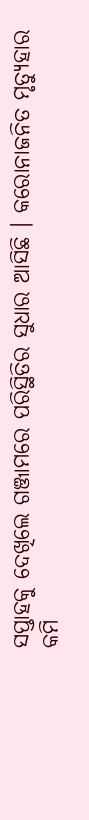ସପ୍ତାହକୁ ଦେଖିଲେ ଗଞ୍ଜାମରେ ପରିସ୍ଥିତିର ସୁଧାର ଆସିଛି । କରୋନାଜନିତ ମୃତ୍ୟୁହାର କମି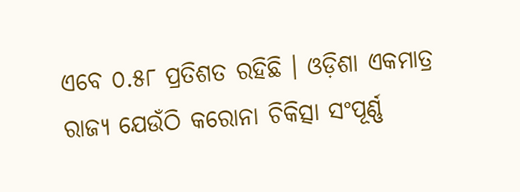ଏବେ ୦.୫୮ ପ୍ରତିଶତ ରହିଛି । ଓଡ଼ିଶା ଏକମାତ୍ର ରାଜ୍ୟ ଯେଉଁଠି କରୋନା ଚିକିତ୍ସା ସଂପୂର୍ଣ୍ଣ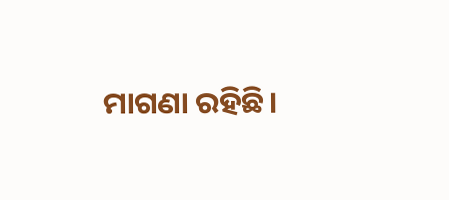ମାଗଣା ରହିଛି।